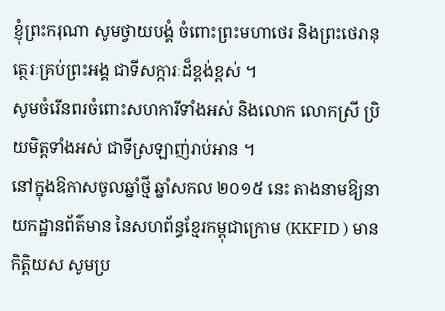ខ្ញុំព្រះករុណា សូមថ្វាយបង្គំ ចំពោះព្រះមហាថេរ និងព្រះថេរានុត្ថេរៈគ្រប់ព្រះអង្គ ជាទីសក្ការៈដ៏ខ្ពង់ខ្ពស់ ។
សូមចំរើនពរចំពោះសហការីទាំងអស់ និងលោក លោកស្រី ប្រិយមិត្តទាំងអស់ ជាទីស្រឡាញ់រាប់អាន ។
នៅក្នុងឱកាសចូលឆ្នាំថ្មី ឆ្នាំសកល ២០១៥ នេះ តាងនាមឱ្យនាយកដ្ឋានព័ត៌មាន នៃសហព័ន្ធខ្មែរកម្ពុជាក្រោម (KKFID ) មាន កិត្តិយស សូមប្រ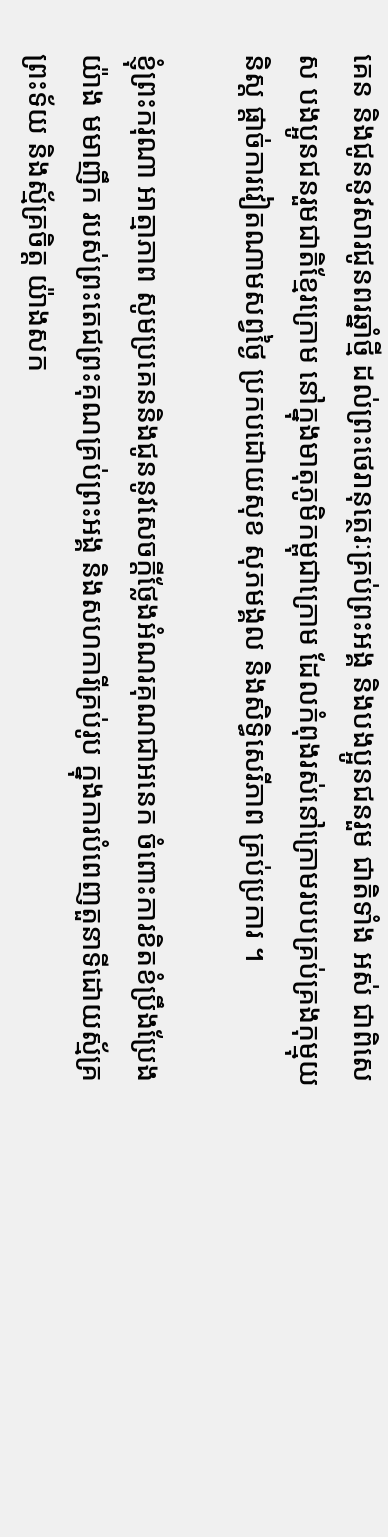គេន និងជូននូវសារជូនពរឆ្នាំថ្មី ដល់ព្រះថេរានុត្ថេរៈគ្រប់ព្រះអង្គ និងបងប្អូនជនរួម ជាតិទាំង អស់ ជាពិសេស បងប្អូនជនរួមជាតិខ្មែរក្រោម នៅក្នុងមាតុភូមិកម្ពុជាក្រោម ដែលកំពុងរស់នៅក្រោមរបបគ្រប់គ្រងកុម្មុយនិស្ត ផ្តាច់ការវៀតណាមសព្វថ្ងៃ ប្រកបដោយសុខ សុភមង្គល និងសិទ្ធិសេរីភាព គ្រប់ប្រការ ។

ខ្ញុំព្រះករុណា អាត្មាភាព សូមប្រគេននិងជូននូវសេចក្តីថ្លែងអំណរគុណជាអនេក ចំពោះការខិតខំប្រឹងប្រែងយ៉ាង មមាញឹក របស់ព្រះតេជព្រះគុណគ្រប់ព្រះអង្គ និងសហការីគ្រប់រូប ក្នុងការបំពេញតួនាទីដោយស្ម័គ្រព្រះទ័យ និងស្ម័គ្រចិត្ត យ៉ាងសក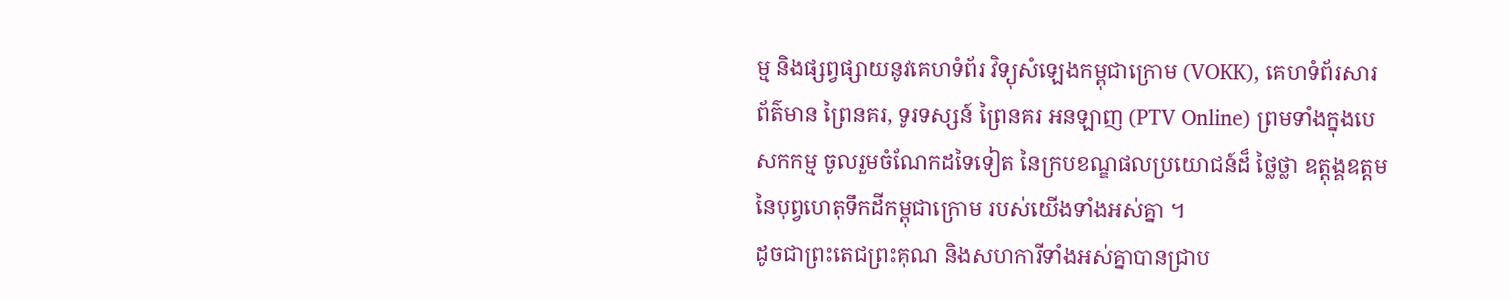ម្ម និងផ្សព្វផ្សាយនូវគេហទំព័រ វិទ្យុសំឡេងកម្ពុជាក្រោម (VOKK), គេហទំព័រសារព័ត៌មាន ព្រៃនគរ, ទូរទស្សន៍ ព្រៃនគរ អនឡាញ (PTV Online) ព្រមទាំងក្នុងបេសកកម្ម ចូលរួមចំណែកដទៃទៀត នៃក្របខណ្ឌផលប្រយោជន៍ដ៏ ថ្លៃថ្លា ឧត្តុង្គឧត្តម នៃបុព្វហេតុទឹកដីកម្ពុជាក្រោម របស់យើងទាំងអស់គ្នា ។
ដូចជាព្រះតេជព្រះគុណ និងសហការីទាំងអស់គ្នាបានជ្រាប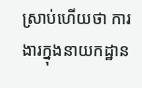ស្រាប់ហើយថា ការងារក្នុងនាយកដ្ឋាន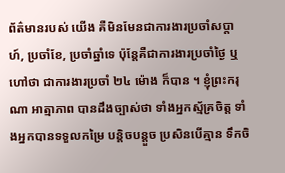ព័ត៌មានរបស់ យើង គឺមិនមែនជាការងារប្រចាំសប្តាហ៍, ប្រចាំខែ, ប្រចាំឆ្នាំទេ ប៉ុន្តែគឺជាការងារប្រចាំថ្ងៃ ឬ ហៅថា ជាការងារប្រចាំ ២៤ ម៉ោង ក៏បាន ។ ខ្ញុំព្រះករុណា អាត្មាភាព បានដឹងច្បាស់ថា ទាំងអ្នកស្ម័គ្រចិត្ត ទាំងអ្នកបានទទួលកម្រៃ បន្តិចបន្តួច ប្រសិនបើគ្មាន ទឹកចិ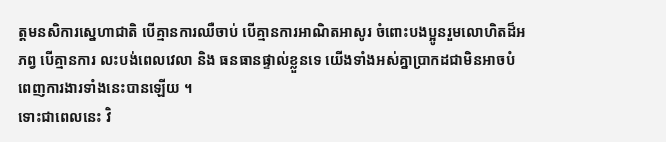ត្តមនសិការស្នេហាជាតិ បើគ្មានការឈឺចាប់ បើគ្មានការអាណិតអាសូរ ចំពោះបងប្អូនរួមលោហិតដ៏អភព្វ បើគ្មានការ លះបង់ពេលវេលា និង ធនធានផ្ទាល់ខ្លួនទេ យើងទាំងអស់គ្នាប្រាកដជាមិនអាចបំពេញការងារទាំងនេះបានឡើយ ។
ទោះជាពេលនេះ វិ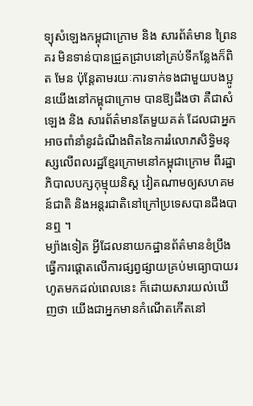ទ្យុសំឡេងកម្ពុជាក្រោម និង សារព័ត៌មាន ព្រៃនគរ មិនទាន់បានជ្រួតជ្រាបនៅគ្រប់ទីកន្លែងក៏ពិត មែន ប៉ុន្តែតាមរយៈការទាក់ទងជាមួយបងប្អូនយើងនៅកម្ពុជាក្រោម បានឱ្យដឹងថា គឺជាសំឡេង និង សារព័ត៌មានតែមួយគត់ ដែលជាអ្នកអាចពាំនាំនូវដំណឹងពិតនៃការរំលោភសិទ្ធិមនុស្សលើពលរដ្ឋខ្មែរក្រោមនៅកម្ពុជាក្រោម ពីរដ្ឋាភិបាលបក្សកុម្មុយនិស្ត វៀតណាមឲ្យសហគមន៍ជាតិ និងអន្តរជាតិនៅក្រៅប្រទេសបានដឹងបានឮ ។
ម្យ៉ាងទៀត អ្វីដែលនាយកដ្ឋានព័ត៌មានខំប្រឹងធ្វើការផ្ដោតលើការផ្សព្វផ្សាយគ្រប់មធ្យោបាយរហូតមកដល់ពេលនេះ ក៏ដោយសារយល់ឃើញថា យើងជាអ្នកមានកំណើតកើតនៅ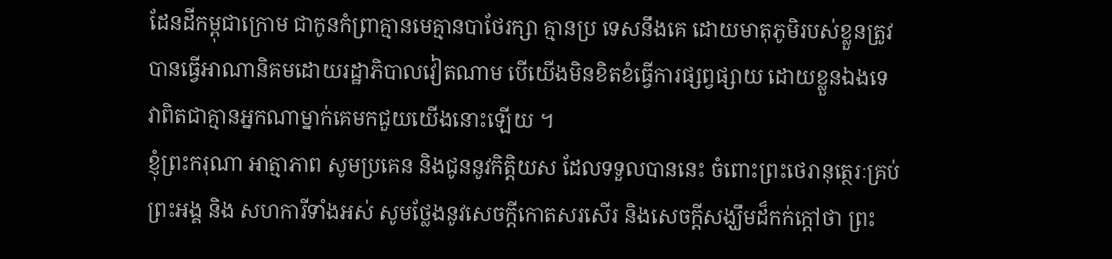ដែនដីកម្ពុជាក្រោម ជាកូនកំព្រាគ្មានមេគ្មានបាថែរក្សា គ្មានប្រ ទេសនឹងគេ ដោយមាតុភូមិរបស់ខ្លួនត្រូវបានធ្វើអាណានិគមដោយរដ្ឋាភិបាលវៀតណាម បើយើងមិនខិតខំធ្វើការផ្សព្វផ្សាយ ដោយខ្លួនឯងទេ វាពិតជាគ្មានអ្នកណាម្នាក់គេមកជួយយើងនោះឡើយ ។
ខ្ញុំព្រះករុណា អាត្មាភាព សូមប្រគេន និងជូននូវកិត្តិយស ដែលទទួលបាននេះ ចំពោះព្រះថេរានុត្ថេរៈគ្រប់ព្រះអង្គ និង សហការីទាំងអស់ សូមថ្លែងនូវសេចក្តីកោតសរសើរ និងសេចក្តីសង្ឃឹមដ៏កក់ក្តៅថា ព្រះ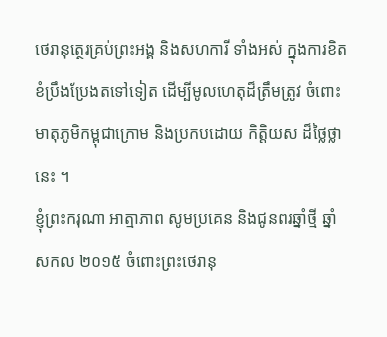ថេរានុត្ថេរគ្រប់ព្រះអង្គ និងសហការី ទាំងអស់ ក្នុងការខិតខំប្រឹងប្រែងតទៅទៀត ដើម្បីមូលហេតុដ៏ត្រឹមត្រូវ ចំពោះមាតុភូមិកម្ពុជាក្រោម និងប្រកបដោយ កិត្តិយស ដ៏ថ្លៃថ្លានេះ ។
ខ្ញុំព្រះករុណា អាត្មាភាព សូមប្រគេន និងជូនពរឆ្នាំថ្មី ឆ្នាំសកល ២០១៥ ចំពោះព្រះថេរានុ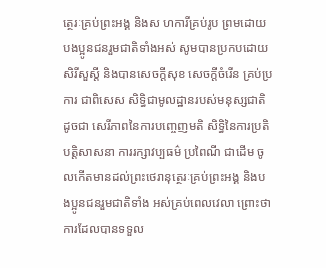ត្ថេរៈគ្រប់ព្រះអង្គ និងស ហការីគ្រប់រូប ព្រមដោយបងប្អូនជនរួមជាតិទាំងអស់ សូមបានប្រកបដោយសិរីសួស្តី និងបានសេចក្តីសុខ សេចក្តីចំរើន គ្រប់ប្រការ ជាពិសេស សិទ្ធិជាមូលដ្ឋានរបស់មនុស្សជាតិ ដូចជា សេរីភាពនៃការបញ្ចេញមតិ សិទ្ធិនៃការប្រតិបត្តិសាសនា ការរក្សាវប្បធម៌ ប្រពៃណី ជាដើម ចូលកើតមានដល់ព្រះថេរានុត្ថេរៈគ្រប់ព្រះអង្គ និងបងប្អូនជនរួមជាតិទាំង អស់គ្រប់ពេលវេលា ព្រោះថា ការដែលបានទទួល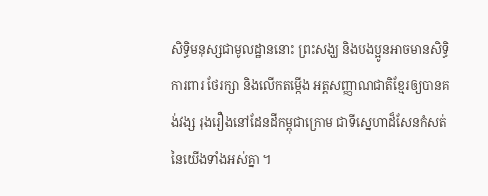សិទ្ធិមនុស្សជាមូលដ្ឋាននោះ ព្រះសង្ឃ និងបងប្អូនអាចមានសិទ្ធិការពារ ថែរក្សា និងលើកតម្កើង អត្តសញ្ញាណជាតិខ្មែរឲ្យបានគង់វង្ស រុងរឿងនៅដែនដីកម្ពុជាក្រោម ជាទីសេ្នហាដ៏សែនកំសត់នៃយើងទាំងអស់គ្នា ។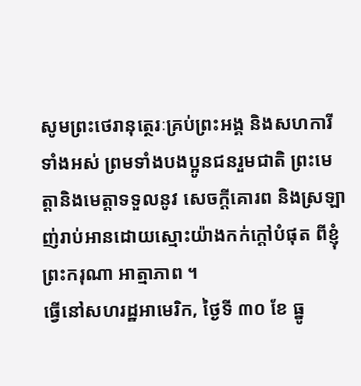សូមព្រះថេរានុត្ថេរៈគ្រប់ព្រះអង្គ និងសហការីទាំងអស់ ព្រមទាំងបងប្អូនជនរួមជាតិ ព្រះមេត្តានិងមេត្តាទទួលនូវ សេចក្តីគោរព និងស្រឡាញ់រាប់អានដោយស្មោះយ៉ាងកក់ក្តៅបំផុត ពីខ្ញុំព្រះករុណា អាត្មាភាព ។
ធ្វើនៅសហរដ្ឋអាមេរិក, ថ្ងៃទី ៣០ ខែ ធ្នូ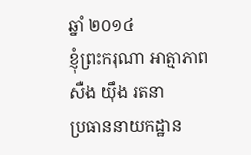ឆ្នាំ ២០១៤
ខ្ញុំព្រះករុណា អាត្មាភាព
សឺង យ៉ឹង រតនា
ប្រធាននាយកដ្ឋាន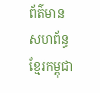ព័ត៌មាន សហព័ន្ធខ្មែរកម្ពុជា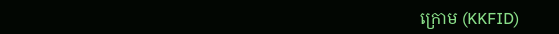ក្រោម (KKFID)